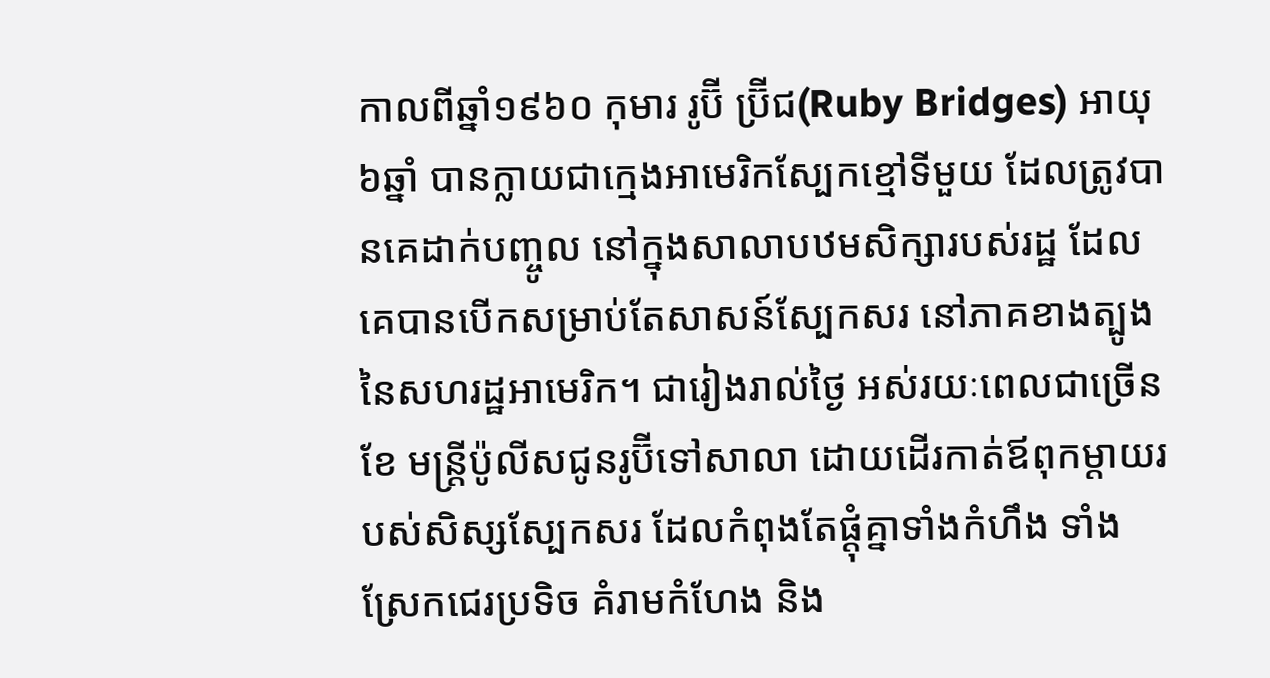កាលពីឆ្នាំ១៩៦០ កុមារ រូប៊ី ប្រ៊ីជ(Ruby Bridges) អាយុ៦ឆ្នាំ បានក្លាយជាក្មេងអាមេរិកស្បែកខ្មៅទីមួយ ដែលត្រូវបានគេដាក់បញ្ចូល នៅក្នុងសាលាបឋមសិក្សារបស់រដ្ឋ ដែលគេបានបើកសម្រាប់តែសាសន៍ស្បែកសរ នៅភាគខាងត្បូងនៃសហរដ្ឋអាមេរិក។ ជារៀងរាល់ថ្ងៃ អស់រយៈពេលជាច្រើនខែ មន្ត្រីប៉ូលីសជូនរូប៊ីទៅសាលា ដោយដើរកាត់ឪពុកម្តាយរបស់សិស្សស្បែកសរ ដែលកំពុងតែផ្តុំគ្នាទាំងកំហឹង ទាំងស្រែកជេរប្រទិច គំរាមកំហែង និង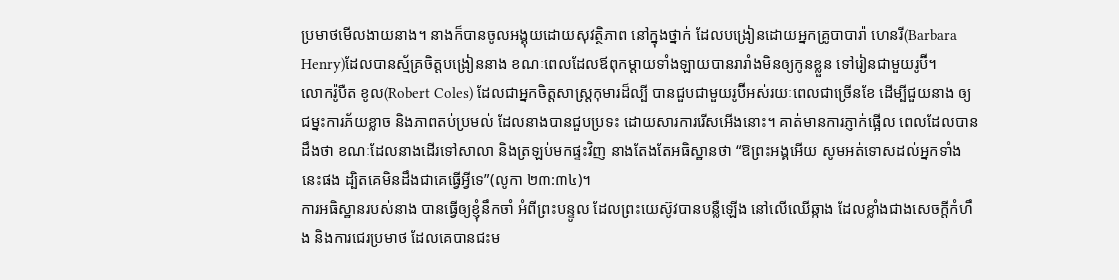ប្រមាថមើលងាយនាង។ នាងក៏បានចូលអង្គុយដោយសុវត្ថិភាព នៅក្នុងថ្នាក់ ដែលបង្រៀនដោយអ្នកគ្រូបាបារ៉ា ហេនរី(Barbara Henry)ដែលបានស្ម័គ្រចិត្តបង្រៀននាង ខណៈពេលដែលឪពុកម្តាយទាំងឡាយបានរារាំងមិនឲ្យកូនខ្លួន ទៅរៀនជាមួយរូប៊ី។
លោករ៉ូបឺត ខូល(Robert Coles) ដែលជាអ្នកចិត្តសាស្រ្តកុមារដ៏ល្បី បានជួបជាមួយរូប៊ីអស់រយៈពេលជាច្រើនខែ ដើម្បីជួយនាង ឲ្យជម្នះការភ័យខ្លាច និងភាពតប់ប្រមល់ ដែលនាងបានជួបប្រទះ ដោយសារការរើសអើងនោះ។ គាត់មានការភ្ញាក់ផ្អើល ពេលដែលបានដឹងថា ខណៈដែលនាងដើរទៅសាលា និងត្រឡប់មកផ្ទះវិញ នាងតែងតែអធិស្ឋានថា “ឱព្រះអង្គអើយ សូមអត់ទោសដល់អ្នកទាំងនេះផង ដ្បិតគេមិនដឹងជាគេធ្វើអ្វីទេ”(លូកា ២៣:៣៤)។
ការអធិស្ឋានរបស់នាង បានធ្វើឲ្យខ្ញុំនឹកចាំ អំពីព្រះបន្ទូល ដែលព្រះយេស៊ូវបានបន្លឺឡើង នៅលើឈើឆ្កាង ដែលខ្លាំងជាងសេចក្តីកំហឹង និងការជេរប្រមាថ ដែលគេបានជះម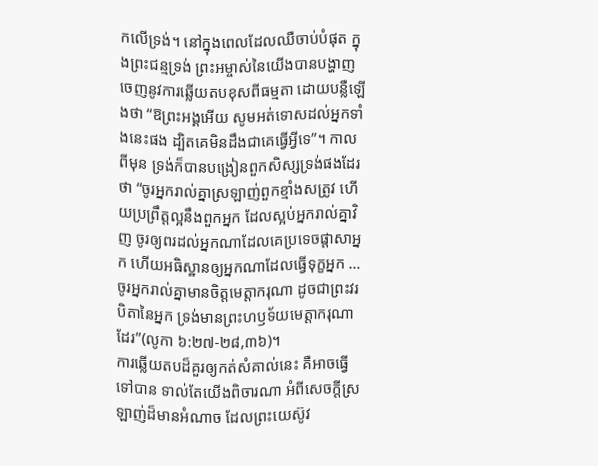កលើទ្រង់។ នៅក្នុងពេលដែលឈឺចាប់បំផុត ក្នុងព្រះជន្មទ្រង់ ព្រះអម្ចាស់នៃយើងបានបង្ហាញចេញនូវការឆ្លើយតបខុសពីធម្មតា ដោយបន្លឺឡើងថា “ឱព្រះអង្គអើយ សូមអត់ទោសដល់អ្នកទាំងនេះផង ដ្បិតគេមិនដឹងជាគេធ្វើអ្វីទេ”។ កាលពីមុន ទ្រង់ក៏បានបង្រៀនពួកសិស្សទ្រង់ផងដែរថា “ចូរអ្នករាល់គ្នាស្រឡាញ់ពួកខ្មាំងសត្រូវ ហើយប្រព្រឹត្តល្អនឹងពួកអ្នក ដែលស្អប់អ្នករាល់គ្នាវិញ ចូរឲ្យពរដល់អ្នកណាដែលគេប្រទេចផ្តាសាអ្នក ហើយអធិស្ឋានឲ្យអ្នកណាដែលធ្វើទុក្ខអ្នក … ចូរអ្នករាល់គ្នាមានចិត្តមេត្តាករុណា ដូចជាព្រះវរបិតានៃអ្នក ទ្រង់មានព្រះហឫទ័យមេត្តាករុណាដែរ”(លូកា ៦:២៧-២៨,៣៦)។
ការឆ្លើយតបដ៏គួរឲ្យកត់សំគាល់នេះ គឺអាចធ្វើទៅបាន ទាល់តែយើងពិចារណា អំពីសេចក្តីស្រឡាញ់ដ៏មានអំណាច ដែលព្រះយេស៊ូវ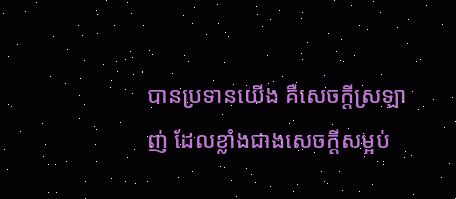បានប្រទានយើង គឺសេចក្តីស្រឡាញ់ ដែលខ្លាំងជាងសេចក្តីសម្អប់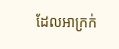ដែលអាក្រក់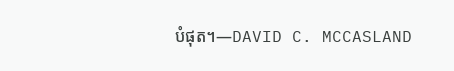បំផុត។—DAVID C. MCCASLAND